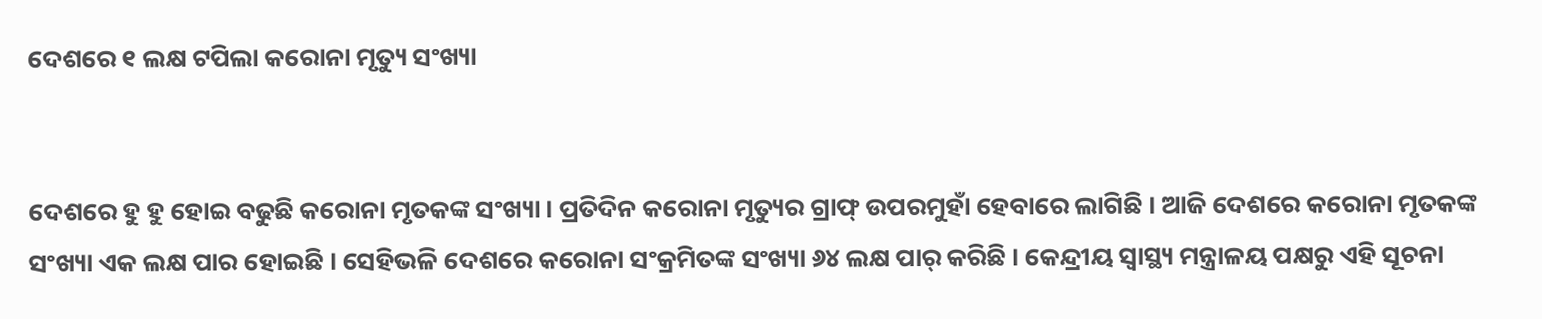ଦେଶରେ ୧ ଲକ୍ଷ ଟପିଲା କରୋନା ମୃତ୍ୟୁ ସଂଖ୍ୟା


ଦେଶରେ ହୁ ହୁ ହୋଇ ବଢୁଛି କରୋନା ମୃତକଙ୍କ ସଂଖ୍ୟା । ପ୍ରତିଦିନ କରୋନା ମୃତ୍ୟୁର ଗ୍ରାଫ୍ ଉପରମୁହାଁ ହେବାରେ ଲାଗିଛି । ଆଜି ଦେଶରେ କରୋନା ମୃତକଙ୍କ ସଂଖ୍ୟା ଏକ ଲକ୍ଷ ପାର ହୋଇଛି । ସେହିଭଳି ଦେଶରେ କରୋନା ସଂକ୍ରମିତଙ୍କ ସଂଖ୍ୟା ୬୪ ଲକ୍ଷ ପାର୍ କରିଛି । କେନ୍ଦ୍ରୀୟ ସ୍ୱାସ୍ଥ୍ୟ ମନ୍ତ୍ରାଳୟ ପକ୍ଷରୁ ଏହି ସୂଚନା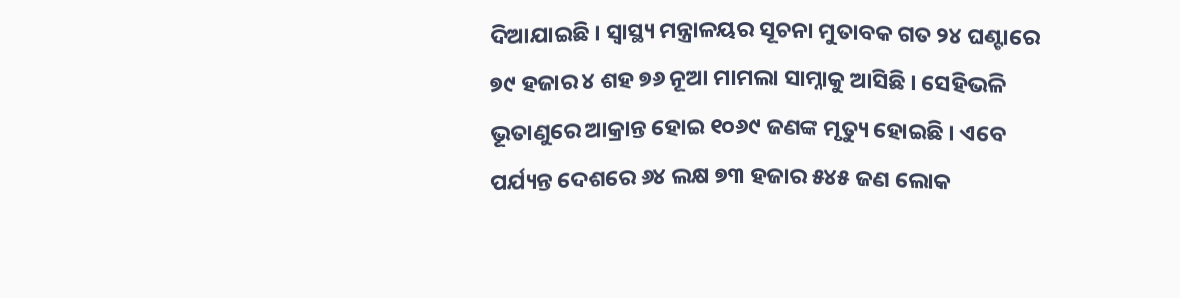ଦିଆଯାଇଛି । ସ୍ୱାସ୍ଥ୍ୟ ମନ୍ତ୍ରାଳୟର ସୂଚନା ମୁତାବକ ଗତ ୨୪ ଘଣ୍ଟାରେ ୭୯ ହଜାର ୪ ଶହ ୭୬ ନୂଆ ମାମଲା ସାମ୍ନାକୁ ଆସିଛି । ସେହିଭଳି ଭୂତାଣୁରେ ଆକ୍ରାନ୍ତ ହୋଇ ୧୦୬୯ ଜଣଙ୍କ ମୃତ୍ୟୁ ହୋଇଛି । ଏବେ ପର୍ଯ୍ୟନ୍ତ ଦେଶରେ ୬୪ ଲକ୍ଷ ୭୩ ହଜାର ୫୪୫ ଜଣ ଲୋକ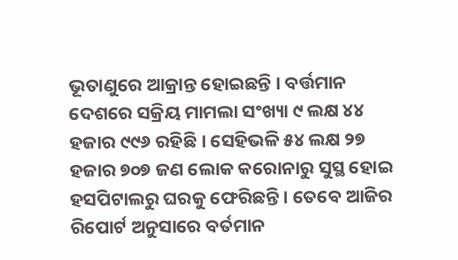ଭୂତାଣୁରେ ଆକ୍ରାନ୍ତ ହୋଇଛନ୍ତି । ବର୍ତ୍ତମାନ ଦେଶରେ ସକ୍ରିୟ ମାମଲା ସଂଖ୍ୟା ୯ ଲକ୍ଷ ୪୪ ହଜାର ୯୯୬ ରହିଛି । ସେହିଭଳି ୫୪ ଲକ୍ଷ ୨୭ ହଜାର ୭୦୭ ଜଣ ଲୋକ କରୋନାରୁ ସୁସ୍ଥ ହୋଇ ହସପିଟାଲରୁ ଘରକୁ ଫେରିଛନ୍ତି । ତେବେ ଆଜିର ରିପୋର୍ଟ ଅନୁସାରେ ବର୍ତମାନ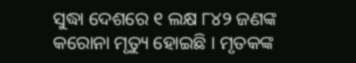ସୁଦ୍ଧା ଦେଶରେ ୧ ଲକ୍ଷ ୮୪୨ ଜଣଙ୍କ କରୋନା ମୃତ୍ୟୁ ହୋଇଛି । ମୃତକଙ୍କ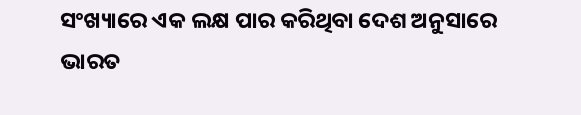ସଂଖ୍ୟାରେ ଏକ ଲକ୍ଷ ପାର କରିଥିବା ଦେଶ ଅନୁସାରେ ଭାରତ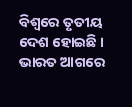ବିଶ୍ୱରେ ତୃତୀୟ ଦେଶ ହୋଇଛି । ଭାରତ ଆଗରେ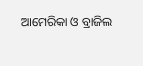ଆମେରିକା ଓ ବ୍ରାଜିଲ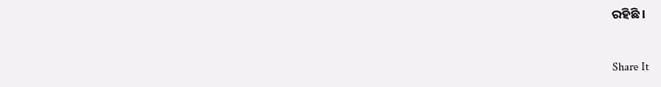ରହିଛି ।


Share It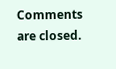Comments are closed.